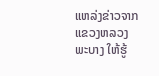ແຫລ່ງຂ່າວຈາກ ແຂວງຫລວງພະບາງ ໃຫ້ຮູ້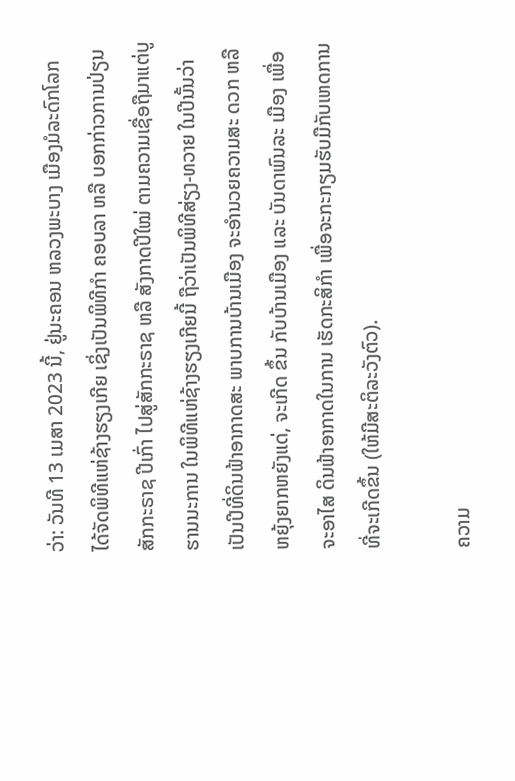ວ່າ: ວັນທີ 13 ເມສາ 2023 ນີ້, ຢູ່ນະຄອນ ຫລວງພະບາງ ເມືອງມໍລະດົກໂລກ ໄດ້ຈັດພິທີແຫ່ຊ້າງຮຽງເກີຍ ເຊິ່ງເປັນພິທີກໍາ ຄອບລາ ຫລື ບອກກ່າວການປ່ຽນສັກກະຣາຊ ປີເກົ່າ ໄປສູ່ສັກກະຣາຊ ຫລື ສັງກາດປີໃໝ່ ຕາມຄວາມເຊື່ອຖືມາແຕ່ບູຮານນະການ ໃນພິທີແຫ່ຊ້າງຮຽງເກີຍນີ້ ຖືວ່າເປັນພິທີສ່ຽງ-ທວາຍ ໃນປີນັ້ນວ່າ ເປັນປີທີ່ດິນຟ້າອາກາດສະ ພາບການບ້ານເມືອງ ຈະອຳນວຍຄວາມສະ ດວກ ຫລື ຫຍຸ້ງຍາກຫຍັງແດ່, ຈະເກີດ ຂຶ້ນ ກັບບ້ານເມືອງ ແລະ ບັນດາພົນລະ ເມືອງ ເພື່ອຈະອາໄສ ດິນຟ້າອາກາດໃນການ ເຮັດກະສິກຳ ເພື່ອຈະກະກຽມຮັບມືກັບເຫດການທີ່ຈະເກີດຂຶ້ນ (ໃຫ້ມີສະຕິລະວັງຕົວ).

ຄວາມ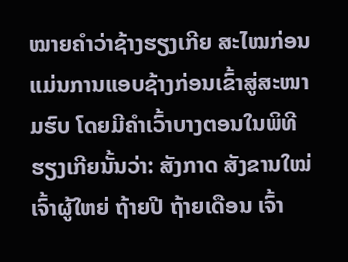ໝາຍຄຳວ່າຊ້າງຮຽງເກີຍ ສະໄໝກ່ອນແມ່ນການແອບຊ້າງກ່ອນເຂົ້າສູ່ສະໜາມຮົບ ໂດຍມີຄຳເວົ້າບາງຕອນໃນພິທີຮຽງເກີຍນັ້ນວ່າ: ສັງກາດ ສັງຂານໃໝ່ ເຈົ້າຜູ້ໃຫຍ່ ຖ້າຍປີ ຖ້າຍເດືອນ ເຈົ້າ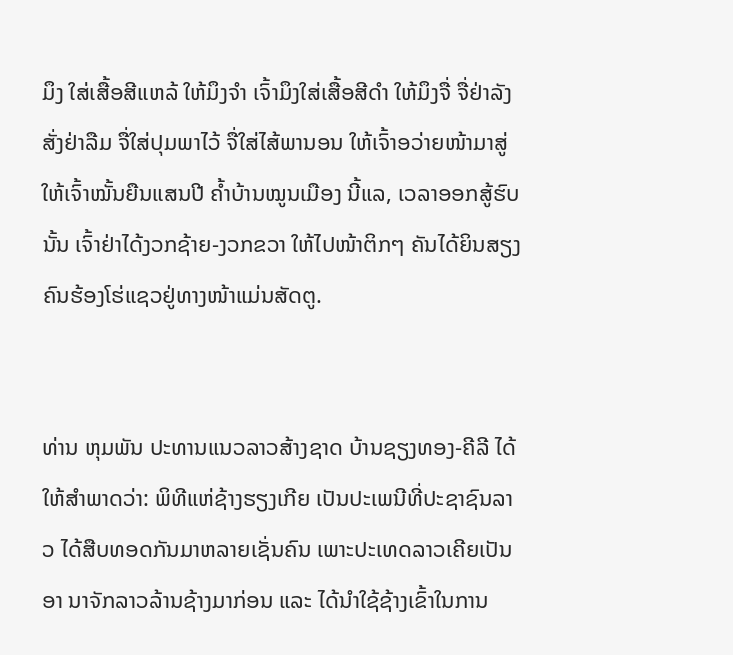ມຶງ ໃສ່ເສື້ອສີແຫລ້ ໃຫ້ມຶງຈຳ ເຈົ້າມຶງໃສ່ເສື້ອສີດຳ ໃຫ້ມຶງຈື່ ຈື່ຢ່າລັງ ສັ່ງຢ່າລືມ ຈື່ໃສ່ປຸມພາໄວ້ ຈື່ໃສ່ໄສ້ພານອນ ໃຫ້ເຈົ້າອວ່າຍໜ້າມາສູ່ ໃຫ້ເຈົ້າໝັ້ນຍືນແສນປີ ຄ້ຳບ້ານໝູນເມືອງ ນີ້ແລ, ເວລາອອກສູ້ຮົບນັ້ນ ເຈົ້າຢ່າໄດ້ງວກຊ້າຍ-ງວກຂວາ ໃຫ້ໄປໜ້າຕິກໆ ຄັນໄດ້ຍິນສຽງຄົນຮ້ອງໂຮ່ແຊວຢູ່ທາງໜ້າແມ່ນສັດຕູ.


ທ່ານ ຫຸມພັນ ປະທານແນວລາວສ້າງຊາດ ບ້ານຊຽງທອງ-ຄີລີ ໄດ້ໃຫ້ສຳພາດວ່າ: ພິທີແຫ່ຊ້າງຮຽງເກີຍ ເປັນປະເພນີທີ່ປະຊາຊົນລາວ ໄດ້ສືບທອດກັນມາຫລາຍເຊັ່ນຄົນ ເພາະປະເທດລາວເຄີຍເປັນອາ ນາຈັກລາວລ້ານຊ້າງມາກ່ອນ ແລະ ໄດ້ນຳໃຊ້ຊ້າງເຂົ້າໃນການ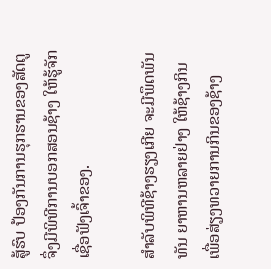ສູ້ຮົບ ປ້ອງກັນການຮຸກຮານຂອງສັດຕູ ຈຶ່ງມີພິທີການບອກສອນຊ້າງ ໃຫ້ຮູ້ຈັກເຊື່ອຟັງເຈົ້າຂອງ.

ສຳລັບພິທີຊ້າງຮຽງເກີຍ ຈະມີພຶດພັນທັນ ຍາຫານຫລາຍຢ່າງ ໃຫ້ຊ້າງກິນ ເພື່ອສ່ຽງທວາຍການກິນຂອງຊ້າງ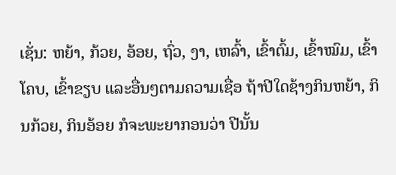ເຊັ່ນ: ຫຍ້າ, ກ້ວຍ, ອ້ອຍ, ຖົ່ວ, ງາ, ເຫລົ້າ, ເຂົ້າຕົ້ມ, ເຂົ້າໝົມ, ເຂົ້າໂຄບ, ເຂົ້າຂຽບ ແລະອື່ນໆຕາມຄວາມເຊື່ອ ຖ້າປີໃດຊ້າງກິນຫຍ້າ, ກິນກ້ວຍ, ກິນອ້ອຍ ກໍຈະພະຍາກອນວ່າ ປີນັ້ນ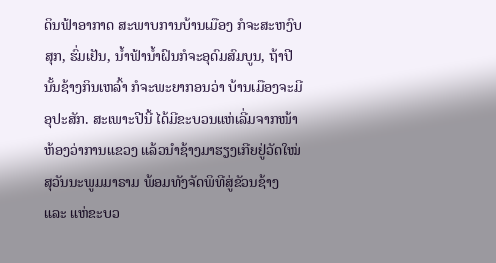ດິນຟ້າອາກາດ ສະພາບການບ້ານເມືອງ ກໍຈະສະຫງົບສຸກ, ຮົ່ມເຢັນ, ນ້ຳຟ້ານ້ຳຝົນກໍຈະອຸດົມສົມບູນ, ຖ້າປີນັ້ນຊ້າງກິນເຫລົ້າ ກໍຈະພະຍາກອນວ່າ ບ້ານເມືອງຈະມີອຸປະສັກ. ສະເພາະປີນີ້ ໄດ້ມີຂະບວນແຫ່ເລີ່ມຈາກໜ້າຫ້ອງວ່າການແຂວງ ແລ້ວນຳຊ້າງມາຮຽງເກີຍຢູ່ວັດໃໝ່ ສຸວັນນະພູມມາຣາມ ພ້ອມທັງຈັດພິທີສູ່ຂັວນຊ້າງ ແລະ ແຫ່ຂະບວ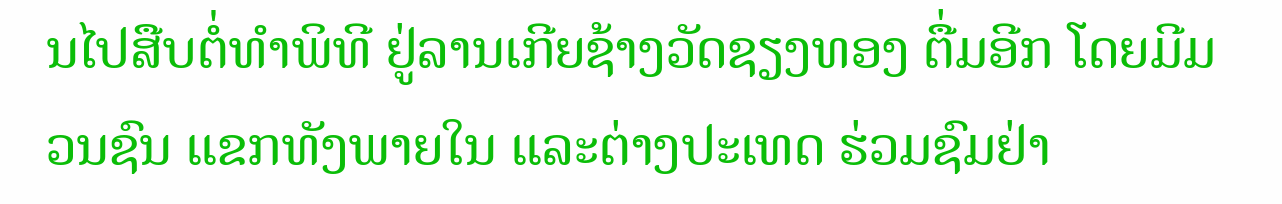ນໄປສືບຕໍ່ທຳພິທີ ຢູ່ລານເກີຍຊ້າງວັດຊຽງທອງ ຕື່ມອີກ ໂດຍມີມວນຊົນ ແຂກທັງພາຍໃນ ແລະຕ່າງປະເທດ ຮ່ວມຊົມຢ່າ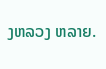ງຫລວງ ຫລາຍ.